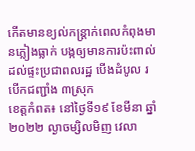កើតមានខ្យល់កន្រ្តាក់ពេលកំពុងមានភ្លៀងធ្លាក់ បង្កឲ្យមានការប៉ះពាល់ដល់ផ្ទះប្រជាពលរដ្ឋ បើងដំបូល របើកជញ្ជាំង ៣ស្រុក
ខេត្តកំពត៖ នៅថ្ងៃទី១៩ ខែមីនា ឆ្នាំ២០២២ ល្ងាចម្សិលមិញ វេលា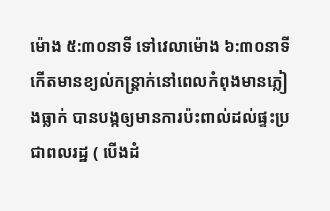ម៉ោង ៥:៣០នាទី ទៅវេលាម៉ោង ៦:៣០នាទី កើតមានខ្យល់កន្រ្តាក់នៅពេលកំពុងមានភ្លៀងធ្លាក់ បានបង្កឲ្យមានការប៉ះពាល់ដល់ផ្ទះប្រជាពលរដ្ឋ ( បើងដំ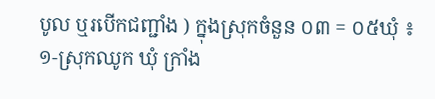បូល ឬរបើកជញ្ជាំង ) ក្នុងស្រុកចំនួន ០៣ = ០៥ឃុំ ៖
១-ស្រុកឈូក ឃុំ ក្រាំង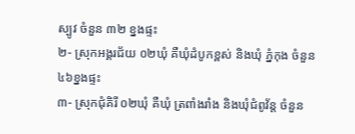ស្បូវ ចំនួន ៣២ ខ្នងផ្ទះ
២- ស្រុកអង្គរជ័យ ០២ឃុំ គឺឃុំដំបូកខ្ពស់ និងឃុំ ភ្នំកុង ចំនួន ៤៦ខ្នងផ្ទះ
៣- ស្រុកជុំគិរី ០២ឃុំ គឺឃុំ ត្រពាំងរាំង និងឃុំជំពូវ័ន្ត ចំនួន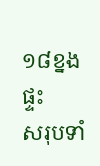១៨ខ្នងផ្ទះ
សរុបទាំ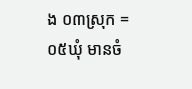ង ០៣ស្រុក = ០៥ឃុំ មានចំ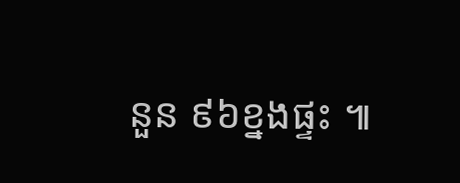នួន ៩៦ខ្នងផ្ទះ ៕